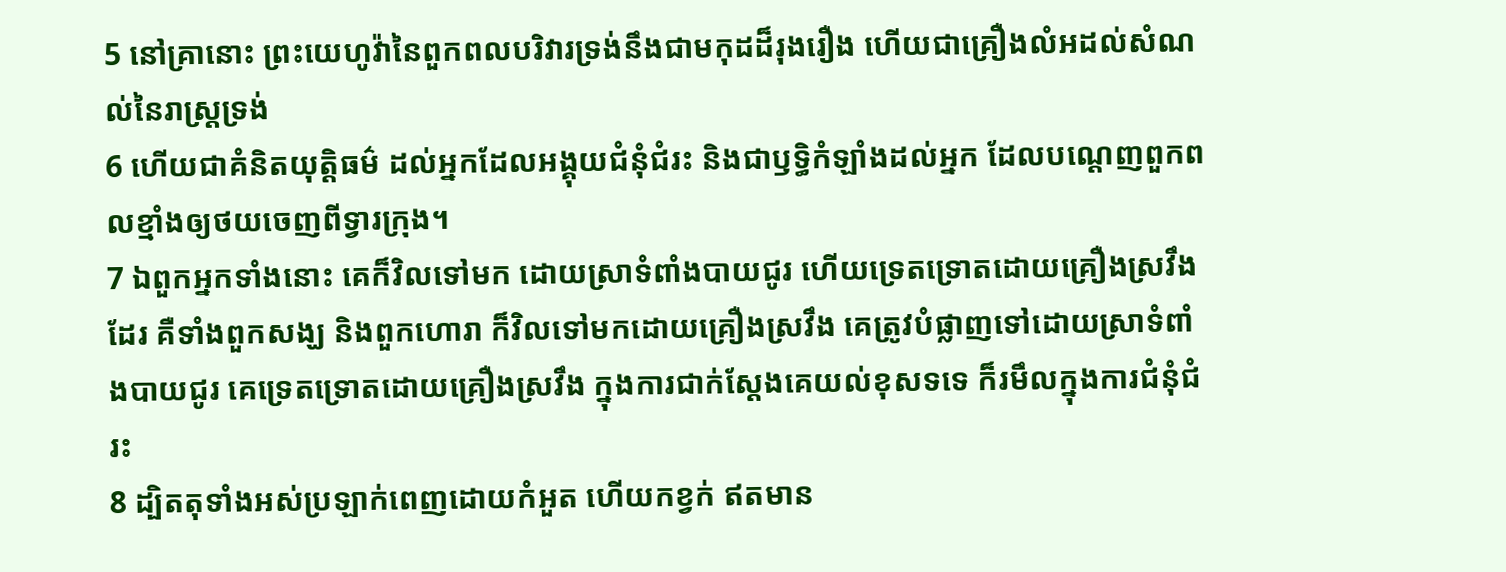5 នៅគ្រានោះ ព្រះយេហូវ៉ានៃពួកពលបរិវារទ្រង់នឹងជាមកុដដ៏រុងរឿង ហើយជាគ្រឿងលំអដល់សំណល់នៃរាស្ត្រទ្រង់
6 ហើយជាគំនិតយុត្តិធម៌ ដល់អ្នកដែលអង្គុយជំនុំជំរះ និងជាឫទ្ធិកំឡាំងដល់អ្នក ដែលបណ្តេញពួកពលខ្មាំងឲ្យថយចេញពីទ្វារក្រុង។
7 ឯពួកអ្នកទាំងនោះ គេក៏វិលទៅមក ដោយស្រាទំពាំងបាយជូរ ហើយទ្រេតទ្រោតដោយគ្រឿងស្រវឹងដែរ គឺទាំងពួកសង្ឃ និងពួកហោរា ក៏វិលទៅមកដោយគ្រឿងស្រវឹង គេត្រូវបំផ្លាញទៅដោយស្រាទំពាំងបាយជូរ គេទ្រេតទ្រោតដោយគ្រឿងស្រវឹង ក្នុងការជាក់ស្តែងគេយល់ខុសទទេ ក៏រមឹលក្នុងការជំនុំជំរះ
8 ដ្បិតតុទាំងអស់ប្រឡាក់ពេញដោយកំអួត ហើយកខ្វក់ ឥតមាន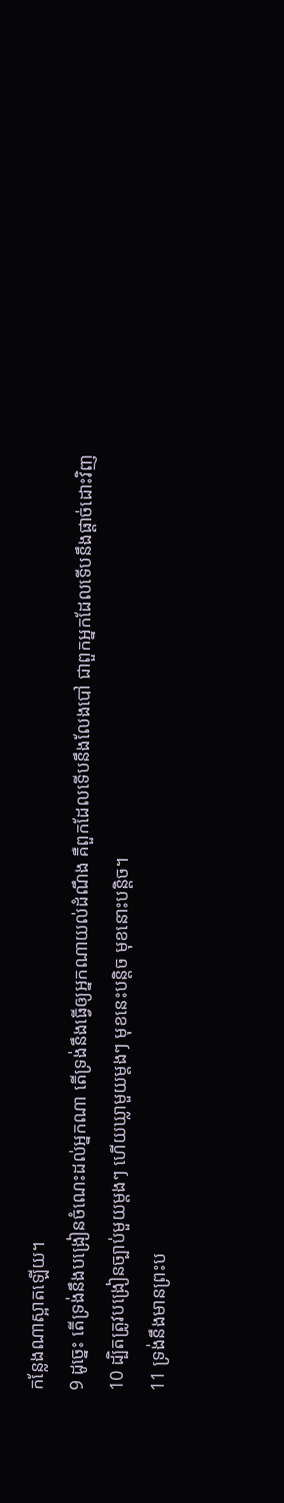កន្លែងណាស្អាតឡើយ។
9 ដូច្នេះ តើទ្រង់នឹងបង្រៀនចំណេះដល់អ្នកណា តើទ្រង់នឹងធ្វើឲ្យអ្នកណាយល់ដំណឹង គឺពួកដែលទើបនឹងលែងបៅ ជាពួកអ្នកដែលទើបនឹងផ្តាច់ដោះវិញ
10 ដ្បិតត្រូវបង្រៀនច្បាប់មួយម្តងៗ ហើយឃ្លាមួយម្តងៗ មុខនេះបន្តិច មុខនោះបន្តិច។
11 ទ្រង់នឹងមានព្រះប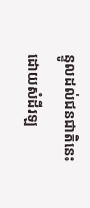ន្ទូលដល់ជនជាតិនេះ ដោយសំដីរឡ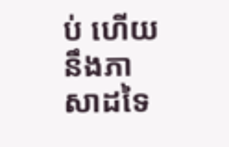ប់ ហើយនឹងភាសាដទៃ